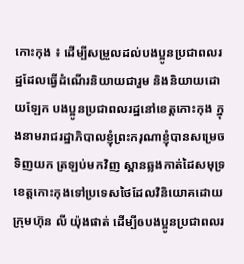កោះកុង ៖ ដើម្បីសម្រួលដល់បងប្អូនប្រជាពលរដ្ឋដែលធ្វើដំណើរនិយាយជារួម និងនិយាយដោយឡែក បងប្អូនប្រជាពលរដ្ឋនៅខេត្តកោះកុង ក្នុងនាមរាជរដ្ឋាភិបាលខ្ញុំព្រះករុណាខ្ញុំបានសម្រេចទិញយក ត្រឡប់មកវិញ ស្ពានឆ្លងកាត់ដៃសមុទ្រខេត្តកោះកុងទៅប្រទេសថៃដែលវិនិយោគដោយក្រុមហ៊ុន លី យ៉ុងផាត់ ដើម្បីឲបងប្អូនប្រជាពលរ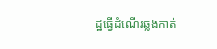ដ្ឋធ្វើដំណើរឆ្លងកាត់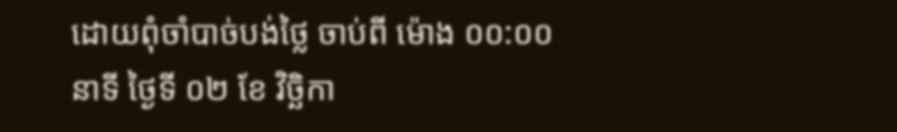ដោយពុំចាំបាច់បង់ថ្លៃ ចាប់ពី ម៉ោង ០០:០០ នាទី ថ្ងៃទី ០២ ខែ វិច្ឆិកា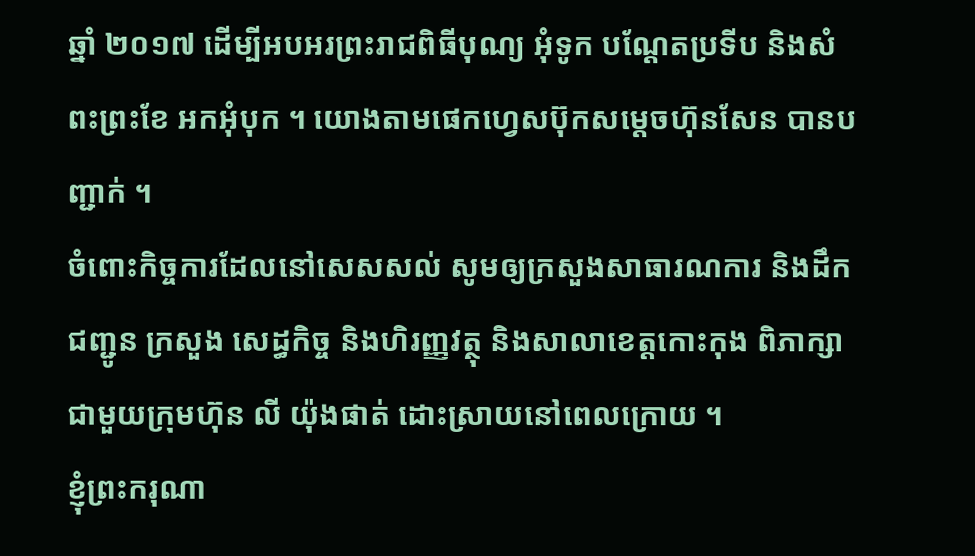ឆ្នាំ ២០១៧ ដើម្បីអបអរព្រះរាជពិធីបុណ្យ អុំទូក បណ្តែតប្រទីប និងសំពះព្រះខែ អកអុំបុក ។ យោងតាមផេកហ្វេសប៊ុកសម្តេចហ៊ុនសែន បានបញ្ជាក់ ។
ចំពោះកិច្ចការដែលនៅសេសសល់ សូមឲ្យក្រសួងសាធារណការ និងដឹកជញ្ជូន ក្រសួង សេដ្ធកិច្ច និងហិរញ្ញវត្ថុ និងសាលាខេត្តកោះកុង ពិភាក្សាជាមួយក្រុមហ៊ុន លី យ៉ុងផាត់ ដោះស្រាយនៅពេលក្រោយ ។
ខ្ញុំព្រះករុណា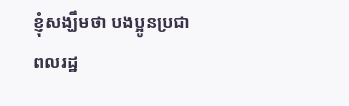ខ្ញុំសង្ឃឹមថា បងប្អូនប្រជាពលរដ្ឋ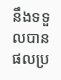នឹងទទួលបានផលប្រ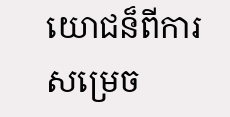យោជន៏ពីការ សម្រេច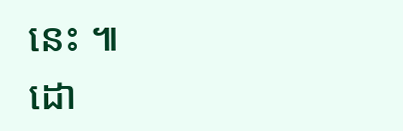នេះ ៕
ដោ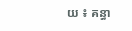យ ៖ គន្ធា